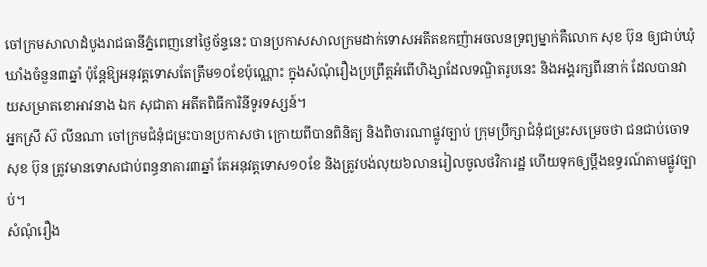ចៅក្រមសាលាដំបូងរាជធានីភ្នំពេញនៅថ្ងៃច័ន្ទនេះ បានប្រកាសសាលក្រមដាក់ទោសអតីតឧកញ៉ាអចលនទ្រព្យម្នាក់គឺលោក សុខ ប៊ុន ឲ្យជាប់ឃុំឃាំងចំនួន៣ឆ្នាំ ប៉ុន្តែឱ្យអនុវត្តទោសតែត្រឹម១០ខែប៉ុណ្ណោះ ក្នុងសំណុំរឿងប្រព្រឹត្តអំពើហិង្សាដែលទណ្ឌិតរូបនេះ និងអង្គរក្សពីរនាក់ ដែលបានវាយសម្រាតខោអាវនាង ឯក សុជាតា អតីតពិធីការិនីទូរទស្សន៍។
អ្នកស្រី ស៊ លីនណា ចៅក្រមជំនុំជម្រះបានប្រកាសថា ក្រោយពីបានពិនិត្យ និងពិចារណាផ្លូវច្បាប់ ក្រុមប្រឹក្សាជំនុំជម្រះសម្រេចថា ជនជាប់ចោទ សុខ ប៊ុន ត្រូវមានទោសជាប់ពន្ធនាគារ៣ឆ្នាំ តែអនុវត្តទោស១០ខែ និងត្រូវបង់លុយ៦លានរៀលចូលថវិការដ្ឋ ហើយទុកឲ្យប្តឹងឧទ្ធរណ៍តាមផ្លូវច្បាប់។
សំណុំរឿង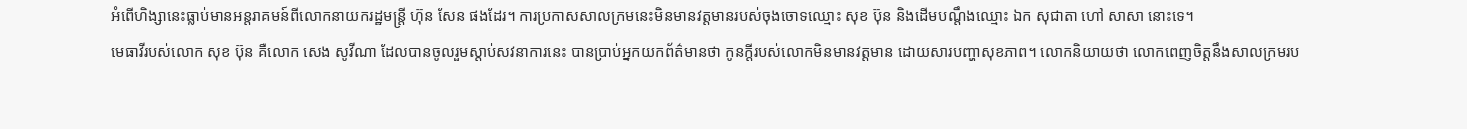អំពើហិង្សានេះធ្លាប់មានអន្តរាគមន៍ពីលោកនាយករដ្ឋមន្ត្រី ហ៊ុន សែន ផងដែរ។ ការប្រកាសសាលក្រមនេះមិនមានវត្តមានរបស់ចុងចោទឈ្មោះ សុខ ប៊ុន និងដើមបណ្តឹងឈ្មោះ ឯក សុជាតា ហៅ សាសា នោះទេ។
មេធាវីរបស់លោក សុខ ប៊ុន គឺលោក សេង សូវីណា ដែលបានចូលរួមស្តាប់សវនាការនេះ បានប្រាប់អ្នកយកព័ត៌មានថា កូនក្តីរបស់លោកមិនមានវត្តមាន ដោយសារបញ្ហាសុខភាព។ លោកនិយាយថា លោកពេញចិត្តនឹងសាលក្រមរប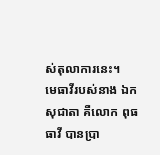ស់តុលាការនេះ។
មេធាវីរបស់នាង ឯក សុជាតា គឺលោក ពុធ ធាវី បានប្រា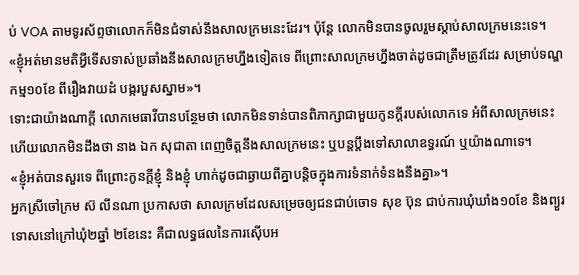ប់ VOA តាមទូរស័ព្ទថាលោកក៏មិនជំទាស់នឹងសាលក្រមនេះដែរ។ ប៉ុន្តែ លោកមិនបានចូលរួមស្តាប់សាលក្រមនេះទេ។
«ខ្ញុំអត់មានមតិអ្វីទើសទាស់ប្រឆាំងនឹងសាលក្រមហ្នឹងទៀតទេ ពីព្រោះសាលក្រមហ្នឹងចាត់ដូចជាត្រឹមត្រូវដែរ សម្រាប់ទណ្ឌកម្ម១០ខែ ពីរឿងវាយដំ បង្ករបួសស្នាម»។
ទោះជាយ៉ាងណាក្តី លោកមេធាវីបានបន្ថែមថា លោកមិនទាន់បានពិភាក្សាជាមួយកូនក្តីរបស់លោកទេ អំពីសាលក្រមនេះ ហើយលោកមិនដឹងថា នាង ឯក សុជាតា ពេញចិត្តនឹងសាលក្រមនេះ ឬបន្តប្តឹងទៅសាលាឧទ្ធរណ៍ ឬយ៉ាងណាទេ។
«ខ្ញុំអត់បានសួរទេ ពីព្រោះកូនក្តីខ្ញុំ និងខ្ញុំ ហាក់ដូចជាឆ្ងាយពីគ្នាបន្តិចក្នុងការទំនាក់ទំនងនឹងគ្នា»។
អ្នកស្រីចៅក្រម ស៊ លីនណា ប្រកាសថា សាលក្រមដែលសម្រេចឲ្យជនជាប់ចោទ សុខ ប៊ុន ជាប់ការឃុំឃាំង១០ខែ និងព្យួរទោសនៅក្រៅឃុំ២ឆ្នាំ ២ខែនេះ គឺជាលទ្ធផលនៃការស៊ើបអ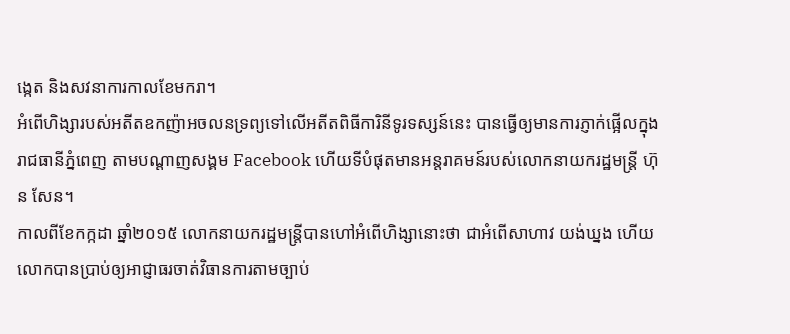ង្កេត និងសវនាការកាលខែមករា។
អំពើហិង្សារបស់អតីតឧកញ៉ាអចលនទ្រព្យទៅលើអតីតពិធីការិនីទូរទស្សន៍នេះ បានធ្វើឲ្យមានការភ្ញាក់ផ្អើលក្នុងរាជធានីភ្នំពេញ តាមបណ្តាញសង្គម Facebook ហើយទីបំផុតមានអន្តរាគមន៍របស់លោកនាយករដ្ឋមន្ត្រី ហ៊ុន សែន។
កាលពីខែកក្កដា ឆ្នាំ២០១៥ លោកនាយករដ្ឋមន្ត្រីបានហៅអំពើហិង្សានោះថា ជាអំពើសាហាវ យង់ឃ្នង ហើយលោកបានប្រាប់ឲ្យអាជ្ញាធរចាត់វិធានការតាមច្បាប់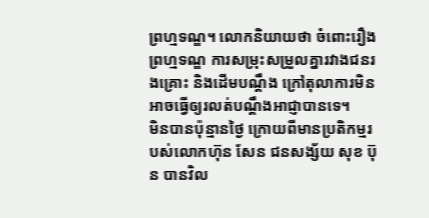ព្រហ្មទណ្ឌ។ លោកនិយាយថា ចំពោះរឿងព្រហ្មទណ្ឌ ការសម្រុះសម្រួលគ្នារវាងជនរងគ្រោះ និងដើមបណ្តឹង ក្រៅតុលាការមិនអាចធ្វើឲ្យរលត់បណ្តឹងអាជ្ញាបានទេ។
មិនបានប៉ុន្មានថ្ងៃ ក្រោយពីមានប្រតិកម្មរបស់លោកហ៊ុន សែន ជនសង្ស័យ សុខ ប៊ុន បានវិល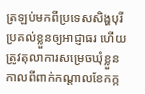ត្រឡប់មកពីប្រទេសសិង្ហបុរី ប្រគល់ខ្លួនឲ្យអាជ្ញាធរ ហើយត្រូវតុលាការសម្រេចឃុំខ្លួន កាលពីពាក់កណ្តាលខែកក្ក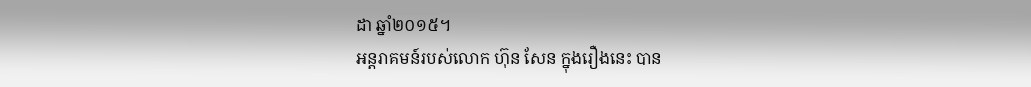ដា ឆ្នាំ២០១៥។
អន្តរាគមន៍របស់លោក ហ៊ុន សែន ក្នុងរឿងនេះ បាន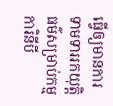ធ្វើឲ្យមានការទាមទាររកយុត្តិធម៌សម្រាប់កម្មការិនីបី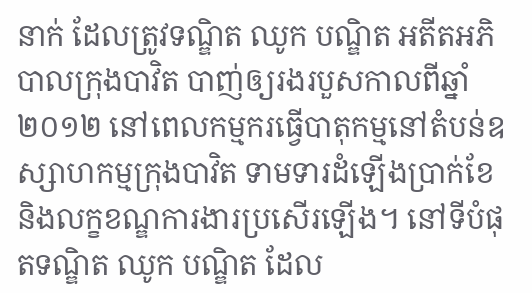នាក់ ដែលត្រូវទណ្ឌិត ឈូក បណ្ឌិត អតីតអភិបាលក្រុងបាវិត បាញ់ឲ្យរងរបួសកាលពីឆ្នាំ២០១២ នៅពេលកម្មករធ្វើបាតុកម្មនៅតំបន់ឧស្សាហកម្មក្រុងបាវិត ទាមទារដំឡើងប្រាក់ខែ និងលក្ខខណ្ឌការងារប្រសើរឡើង។ នៅទីបំផុតទណ្ឌិត ឈូក បណ្ឌិត ដែល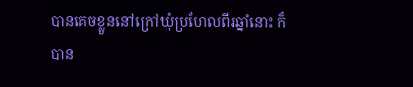បានគេចខ្លួននៅក្រៅឃុំប្រហែលពីរឆ្នាំនោះ ក៏បាន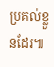ប្រគល់ខ្លួនដែរ៕